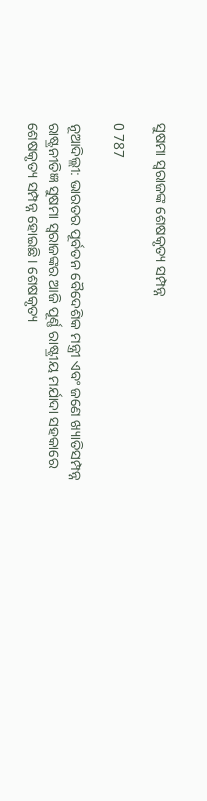ସୁଷମା ସ୍ୱରାଜଙ୍କ ଶେଷକୃତ୍ୟ ସମ୍ପନ୍ନ

0 787

ନୂଆଦିଲ୍ଲୀ: ଭାରତର ପୂର୍ବତନ ବୈଦେଶିକ ମନ୍ତ୍ରୀ ଏବଂ ଜଣେ ଖ୍ୟାତିସମ୍ପନ୍ନ ରାଷ୍ଟ୍ରନୀତିଜ୍ଞ ସୁଷମା ସ୍ୱରାଜଙ୍କର ଆଜି ପୂର୍ଣ୍ଣ ରାଷ୍ଟ୍ରୀୟ ମର୍ଯାଦା ସହକାରେ ଶେଷକୃତ୍ୟ ସମ୍ପନ୍ନ ହୋଇଛି । ଶେଷକୃତ୍ୟ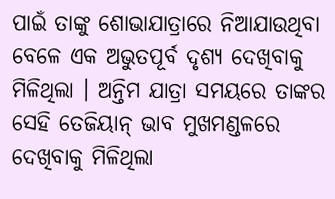ପାଇଁ ତାଙ୍କୁ ଶୋଭାଯାତ୍ରାରେ ନିଆଯାଉଥିବା ବେଳେ ଏକ ଅଭୁତପୂର୍ବ ଦୃଶ୍ୟ ଦେଖିବାକୁ ମିଳିଥିଲା । ଅନ୍ତିମ ଯାତ୍ରା ସମୟରେ ତାଙ୍କର ସେହି ତେଜିୟାନ୍ ଭାବ ମୁଖମଣ୍ଡଳରେ ଦେଖିବାକୁ ମିଳିଥିଲା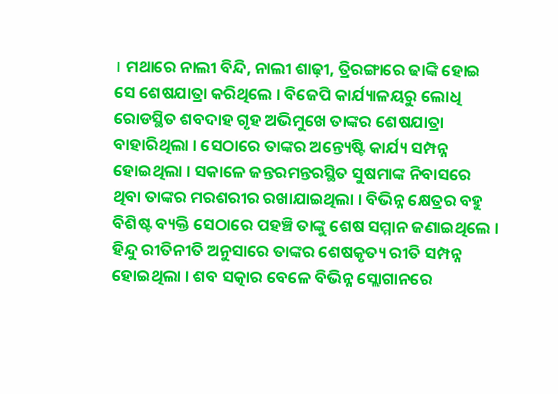। ମଥାରେ ନାଲୀ ବିନ୍ଦି, ନାଲୀ ଶାଢ଼ୀ, ତ୍ରିରଙ୍ଗାରେ ଢାଙ୍କି ହୋଇ ସେ ଶେଷଯାତ୍ରା କରିଥିଲେ । ବିଜେପି କାର୍ଯ୍ୟାଳୟରୁ ଲୋଧି ରୋଡସ୍ଥିତ ଶବଦାହ ଗୃହ ଅଭିମୁଖେ ତାଙ୍କର ଶେଷଯାତ୍ରା ବାହାରିଥିଲା । ସେଠାରେ ତାଙ୍କର ଅନ୍ତ୍ୟେଷ୍ଟି କାର୍ଯ୍ୟ ସମ୍ପନ୍ନ ହୋଇଥିଲା । ସକାଳେ ଜନ୍ତରମନ୍ତରସ୍ଥିତ ସୁଷମାଙ୍କ ନିବାସରେ ଥିବା ତାଙ୍କର ମରଶରୀର ରଖାଯାଇଥିଲା । ବିଭିନ୍ନ କ୍ଷେତ୍ରର ବହୁ ବିଶିଷ୍ଟ ବ୍ୟକ୍ତି ସେଠାରେ ପହଞ୍ଚି ତାଙ୍କୁ ଶେଷ ସମ୍ମାନ ଜଣାଇଥିଲେ । ହିନ୍ଦୁ ରୀତିନୀତି ଅନୁସାରେ ତାଙ୍କର ଶେଷକୃତ୍ୟ ରୀତି ସମ୍ପନ୍ନ ହୋଇଥିଲା । ଶବ ସତ୍କାର ବେଳେ ବିଭିନ୍ନ ସ୍ଲୋଗାନରେ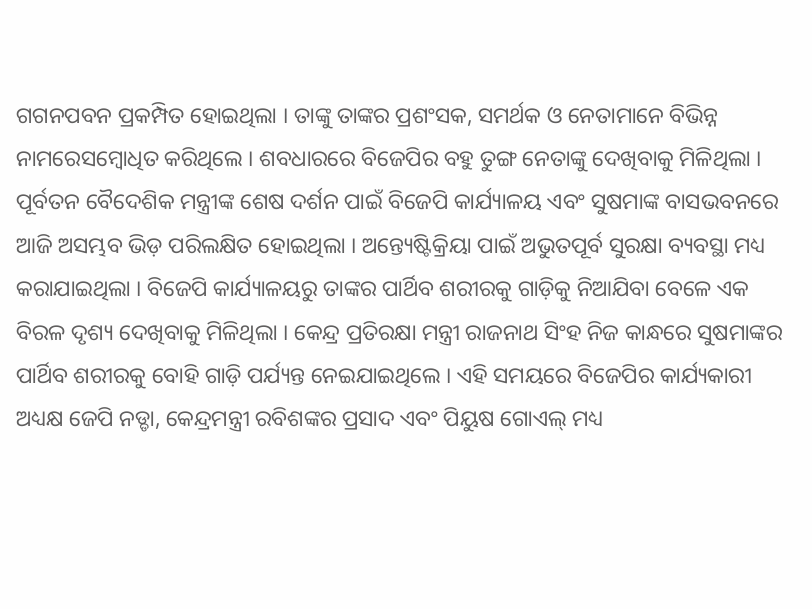ଗଗନପବନ ପ୍ରକମ୍ପିତ ହୋଇଥିଲା । ତାଙ୍କୁ ତାଙ୍କର ପ୍ରଶଂସକ, ସମର୍ଥକ ଓ ନେତାମାନେ ବିଭିନ୍ନ ନାମରେସମ୍ବୋଧିତ କରିଥିଲେ । ଶବଧାରରେ ବିଜେପିର ବହୁ ତୁଙ୍ଗ ନେତାଙ୍କୁ ଦେଖିବାକୁ ମିଳିଥିଲା । ପୂର୍ବତନ ବୈଦେଶିକ ମନ୍ତ୍ରୀଙ୍କ ଶେଷ ଦର୍ଶନ ପାଇଁ ବିଜେପି କାର୍ଯ୍ୟାଳୟ ଏବଂ ସୁଷମାଙ୍କ ବାସଭବନରେ ଆଜି ଅସମ୍ଭବ ଭିଡ଼ ପରିଲକ୍ଷିତ ହୋଇଥିଲା । ଅନ୍ତ୍ୟେଷ୍ଟିକ୍ରିୟା ପାଇଁ ଅଭୁତପୂର୍ବ ସୁରକ୍ଷା ବ୍ୟବସ୍ଥା ମଧ୍ୟ କରାଯାଇଥିଲା । ବିଜେପି କାର୍ଯ୍ୟାଳୟରୁ ତାଙ୍କର ପାର୍ଥିବ ଶରୀରକୁ ଗାଡ଼ିକୁ ନିଆଯିବା ବେଳେ ଏକ ବିରଳ ଦୃଶ୍ୟ ଦେଖିବାକୁ ମିଳିଥିଲା । କେନ୍ଦ୍ର ପ୍ରତିରକ୍ଷା ମନ୍ତ୍ରୀ ରାଜନାଥ ସିଂହ ନିଜ କାନ୍ଧରେ ସୁଷମାଙ୍କର ପାର୍ଥିବ ଶରୀରକୁ ବୋହି ଗାଡ଼ି ପର୍ଯ୍ୟନ୍ତ ନେଇଯାଇଥିଲେ । ଏହି ସମୟରେ ବିଜେପିର କାର୍ଯ୍ୟକାରୀ ଅଧ୍ୟକ୍ଷ ଜେପି ନଡ୍ଡା, କେନ୍ଦ୍ରମନ୍ତ୍ରୀ ରବିଶଙ୍କର ପ୍ରସାଦ ଏବଂ ପିୟୁଷ ଗୋଏଲ୍ ମଧ୍ୟ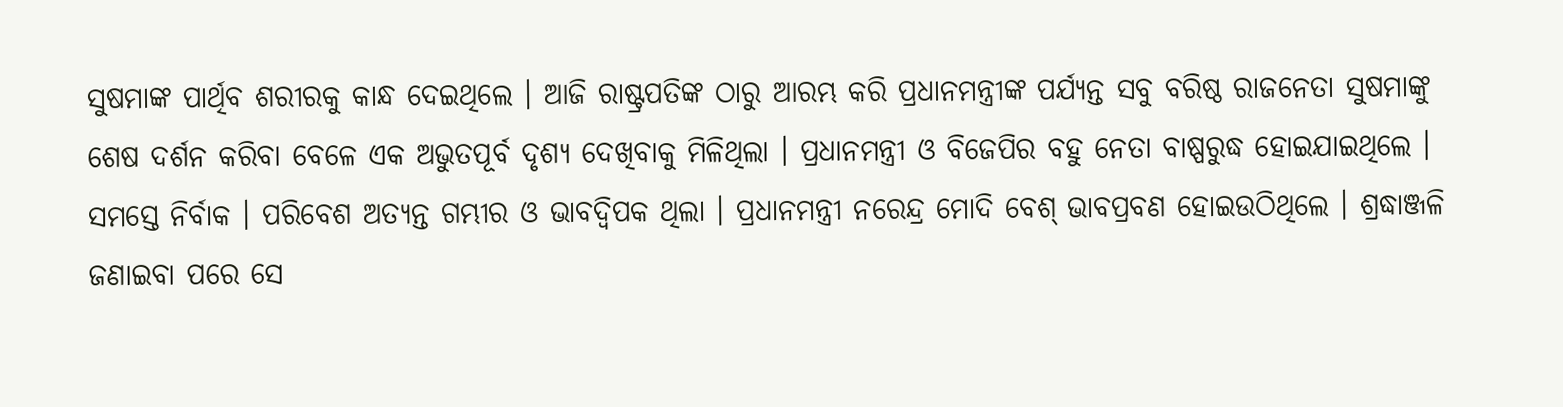ସୁଷମାଙ୍କ ପାର୍ଥିବ ଶରୀରକୁ କାନ୍ଧ ଦେଇଥିଲେ । ଆଜି ରାଷ୍ଟ୍ରପତିଙ୍କ ଠାରୁ ଆରମ୍ଭ କରି ପ୍ରଧାନମନ୍ତ୍ରୀଙ୍କ ପର୍ଯ୍ୟନ୍ତ ସବୁ ବରିଷ୍ଠ ରାଜନେତା ସୁଷମାଙ୍କୁ ଶେଷ ଦର୍ଶନ କରିବା ବେଳେ ଏକ ଅଭୁତପୂର୍ବ ଦୃଶ୍ୟ ଦେଖିବାକୁ ମିଳିଥିଲା । ପ୍ରଧାନମନ୍ତ୍ରୀ ଓ ବିଜେପିର ବହୁ ନେତା ବାଷ୍ପରୁଦ୍ଧ ହୋଇଯାଇଥିଲେ । ସମସ୍ତେ ନିର୍ବାକ । ପରିବେଶ ଅତ୍ୟନ୍ତ ଗମ୍ଭୀର ଓ ଭାବଦ୍ୱିପକ ଥିଲା । ପ୍ରଧାନମନ୍ତ୍ରୀ ନରେନ୍ଦ୍ର ମୋଦି ବେଶ୍ ଭାବପ୍ରବଣ ହୋଇଉଠିଥିଲେ । ଶ୍ରଦ୍ଧାଞ୍ଜଳି ଜଣାଇବା ପରେ ସେ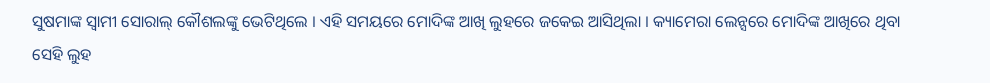ସୁଷମାଙ୍କ ସ୍ୱାମୀ ସୋରାଲ୍ କୌଶଲଙ୍କୁ ଭେଟିଥିଲେ । ଏହି ସମୟରେ ମୋଦିଙ୍କ ଆଖି ଲୁହରେ ଜକେଇ ଆସିଥିଲା । କ୍ୟାମେରା ଲେନ୍ସରେ ମୋଦିଙ୍କ ଆଖିରେ ଥିବା ସେହି ଲୁହ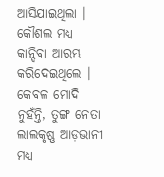ଆସିଯାଇଥିଲା । କୌଶଲ ମଧ୍ୟ କାନ୍ଦିବା ଆରମ୍ଭ କରିଦେଇଥିଲେ । କେବଳ ମୋଦି ନୁହଁନ୍ତି, ତୁଙ୍ଗ ନେତା ଲାଲକୃଷ୍ଣ ଆଡ଼ଭାନୀ ମଧ୍ୟ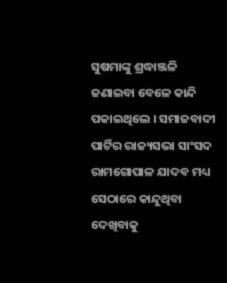ସୁଷମାଙ୍କୁ ଶ୍ରଦ୍ଧାଞ୍ଜଳି ଜଣାଇବା ବେଳେ କାନ୍ଦି ପକାଇଥିଲେ । ସମାଜବାଦୀ ପାର୍ଟିର ରାଜ୍ୟସଭା ସାଂସଦ ରାମଗୋପାଳ ଯାଦବ ମଧ୍ୟ ସେଠାରେ କାନ୍ଦୁଥିବା ଦେଖିବାକୁ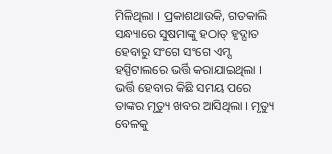ମିଳିଥିଲା । ପ୍ରକାଶଥାଉକି, ଗତକାଲି ସନ୍ଧ୍ୟାରେ ସୁଷମାଙ୍କୁ ହଠାତ୍ ହୃଦ୍ଘାତ ହେବାରୁ ସଂଗେ ସଂଗେ ଏମ୍ସ ହସ୍ପିଟାଲରେ ଭର୍ତ୍ତି କରାଯାଇଥିଲା । ଭର୍ତ୍ତି ହେବାର କିଛି ସମୟ ପରେ ତାଙ୍କର ମୃତ୍ୟୁ ଖବର ଆସିଥିଲା । ମୃତ୍ୟୁ ବେଳକୁ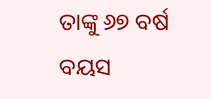ତାଙ୍କୁ ୬୭ ବର୍ଷ ବୟସ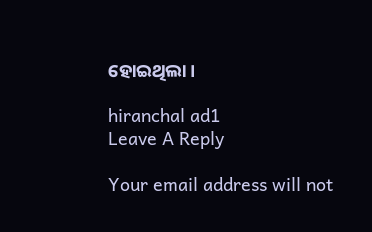ହୋଇଥିଲା ।

hiranchal ad1
Leave A Reply

Your email address will not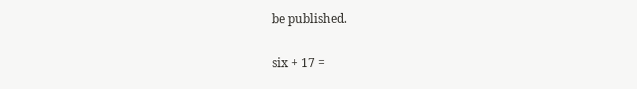be published.

six + 17 =